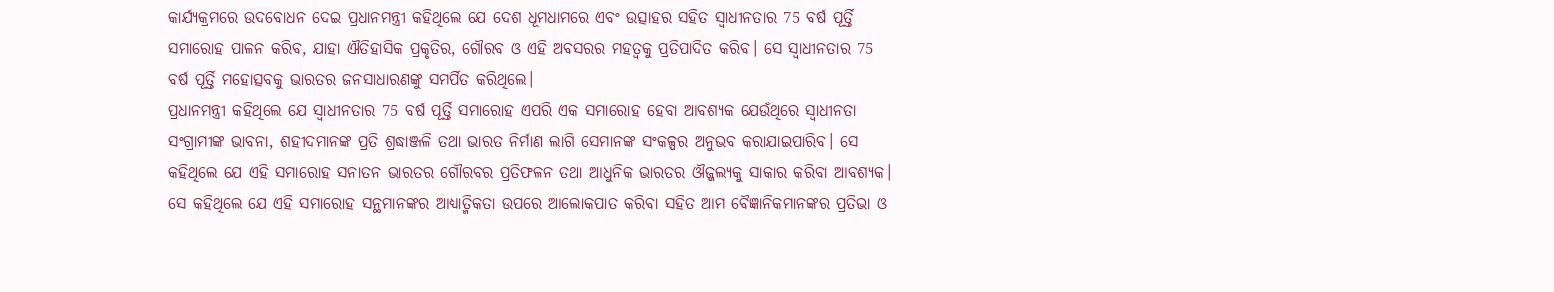କାର୍ଯ୍ୟକ୍ରମରେ ଉଦବୋଧନ ଦେଇ ପ୍ରଧାନମନ୍ତ୍ରୀ କହିଥିଲେ ଯେ ଦେଶ ଧୂମଧାମରେ ଏବଂ ଉତ୍ସାହର ସହିତ ସ୍ୱାଧୀନତାର 75 ବର୍ଷ ପୂର୍ତ୍ତି ସମାରୋହ ପାଳନ କରିବ, ଯାହା ଐତିହାସିକ ପ୍ରକୃତିର, ଗୌରବ ଓ ଏହି ଅବସରର ମହତ୍ବକୁ ପ୍ରତିପାଦିତ କରିବ। ସେ ସ୍ୱାଧୀନତାର 75 ବର୍ଷ ପୂର୍ତ୍ତି ମହୋତ୍ସବକୁ ଭାରତର ଜନସାଧାରଣଙ୍କୁ ସମର୍ପିତ କରିଥିଲେ।
ପ୍ରଧାନମନ୍ତ୍ରୀ କହିଥିଲେ ଯେ ସ୍ୱାଧୀନତାର 75 ବର୍ଷ ପୂର୍ତ୍ତି ସମାରୋହ ଏପରି ଏକ ସମାରୋହ ହେବା ଆବଶ୍ୟକ ଯେଉଁଥିରେ ସ୍ୱାଧୀନତା ସଂଗ୍ରାମୀଙ୍କ ଭାବନା, ଶହୀଦମାନଙ୍କ ପ୍ରତି ଶ୍ରଦ୍ଧାଞ୍ଜଳି ତଥା ଭାରତ ନିର୍ମାଣ ଲାଗି ସେମାନଙ୍କ ସଂକଳ୍ପର ଅନୁଭବ କରାଯାଇପାରିବ। ସେ କହିଥିଲେ ଯେ ଏହି ସମାରୋହ ସନାତନ ଭାରତର ଗୌରବର ପ୍ରତିଫଳନ ତଥା ଆଧୁନିକ ଭାରତର ଔଜ୍ଜଲ୍ୟକୁ ସାକାର କରିବା ଆବଶ୍ୟକ। ସେ କହିଥିଲେ ଯେ ଏହି ସମାରୋହ ସନ୍ଥମାନଙ୍କର ଆଧ୍ୟାତ୍ମିକତା ଉପରେ ଆଲୋକପାତ କରିବା ସହିତ ଆମ ବୈଜ୍ଞାନିକମାନଙ୍କର ପ୍ରତିଭା ଓ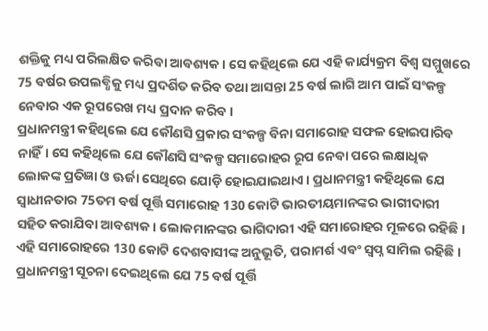ଶକ୍ତିକୁ ମଧ୍ୟ ପରିଲକ୍ଷିତ କରିବା ଆବଶ୍ୟକ। ସେ କହିଥିଲେ ଯେ ଏହି କାର୍ଯ୍ୟକ୍ରମ ବିଶ୍ବ ସମ୍ମୁଖରେ 75 ବର୍ଷର ଉପଲବ୍ଧିକୁ ମଧ୍ୟ ପ୍ରଦର୍ଶିତ କରିବ ତଥା ଆସନ୍ତା 25 ବର୍ଷ ଲାଗି ଆମ ପାଇଁ ସଂକଳ୍ପ ନେବାର ଏକ ରୂପରେଖ ମଧ୍ୟ ପ୍ରଦାନ କରିବ।
ପ୍ରଧାନମନ୍ତ୍ରୀ କହିଥିଲେ ଯେ କୌଣସି ପ୍ରକାର ସଂକଳ୍ପ ବିନା ସମାରୋହ ସଫଳ ହୋଇପାରିବ ନାହିଁ। ସେ କହିଥିଲେ ଯେ କୌଣସି ସଂକଳ୍ପ ସମାରୋହର ରୂପ ନେବା ପରେ ଲକ୍ଷାଧିକ ଲୋକଙ୍କ ପ୍ରତିଜ୍ଞା ଓ ଊର୍ଜା ସେଥିରେ ଯୋଡ଼ି ହୋଇଯାଇଥାଏ। ପ୍ରଧାନମନ୍ତ୍ରୀ କହିଥିଲେ ଯେ ସ୍ୱାଧୀନତାର 75ତମ ବର୍ଷ ପୂର୍ତ୍ତି ସମାରୋହ 130 କୋଟି ଭାରତୀୟମାନଙ୍କର ଭାଗୀଦାରୀ ସହିତ କରାଯିବା ଆବଶ୍ୟକ। ଲୋକମାନଙ୍କର ଭାଗିଦାରୀ ଏହି ସମାରୋହର ମୂଳରେ ରହିଛି। ଏହି ସମାରୋହରେ 130 କୋଟି ଦେଶବାସୀଙ୍କ ଅନୁଭୂତି, ପରାମର୍ଶ ଏବଂ ସ୍ୱପ୍ନ ସାମିଲ ରହିଛି।
ପ୍ରଧାନମନ୍ତ୍ରୀ ସୂଚନା ଦେଇଥିଲେ ଯେ 75 ବର୍ଷ ପୂର୍ତ୍ତି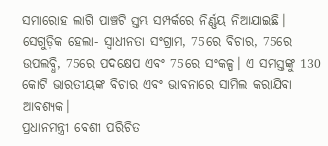ସମାରୋହ ଲାଗି ପାଞ୍ଚଟି ସ୍ତମ୍ଭ ସମ୍ପର୍କରେ ନିର୍ଣ୍ଣୟ ନିଆଯାଇଛି। ସେଗୁଡ଼ିକ ହେଲା- ସ୍ୱାଧୀନତା ସଂଗ୍ରାମ, 75ରେ ବିଚାର, 75ରେ ଉପଲବ୍ଧି, 75ରେ ପଦକ୍ଷେପ ଏବଂ 75ରେ ସଂକଳ୍ପ। ଏ ସମସ୍ତଙ୍କୁ 130 କୋଟି ଭାରତୀୟଙ୍କ ବିଚାର ଏବଂ ଭାବନାରେ ସାମିଲ କରାଯିବା ଆବଶ୍ୟକ।
ପ୍ରଧାନମନ୍ତ୍ରୀ ବେଶୀ ପରିଚିତ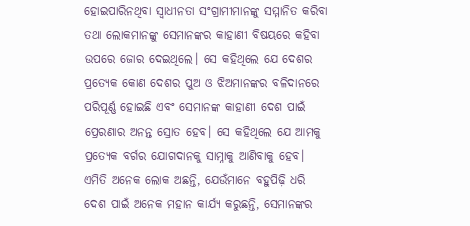ହୋଇପାରିନଥିବା ସ୍ୱାଧୀନତା ସଂଗ୍ରାମୀମାନଙ୍କୁ ସମ୍ମାନିତ କରିବା ତଥା ଲୋକମାନଙ୍କୁ ସେମାନଙ୍କର କାହାଣୀ ବିଷୟରେ କହିବା ଉପରେ ଜୋର ଦେଇଥିଲେ। ସେ କହିଥିଲେ ଯେ ଦେଶର ପ୍ରତ୍ୟେକ କୋଣ ଦେଶର ପୁଅ ଓ ଝିଅମାନଙ୍କର ବଳିଦାନରେ ପରିପୂର୍ଣ୍ଣ ହୋଇଛି ଏବଂ ସେମାନଙ୍କ କାହାଣୀ ଦେଶ ପାଇଁ ପ୍ରେରଣାର ଅନନ୍ତ ସ୍ରୋତ ହେବ। ସେ କହିଥିଲେ ଯେ ଆମକୁ ପ୍ରତ୍ୟେକ ବର୍ଗର ଯୋଗଦାନକୁ ସାମ୍ନାକୁ ଆଣିବାକୁ ହେବ। ଏମିତି ଅନେକ ଲୋକ ଅଛନ୍ତି, ଯେଉଁମାନେ ବହୁପିଢ଼ି ଧରି ଦେଶ ପାଇଁ ଅନେକ ମହାନ କାର୍ଯ୍ୟ କରୁଛନ୍ତି, ସେମାନଙ୍କର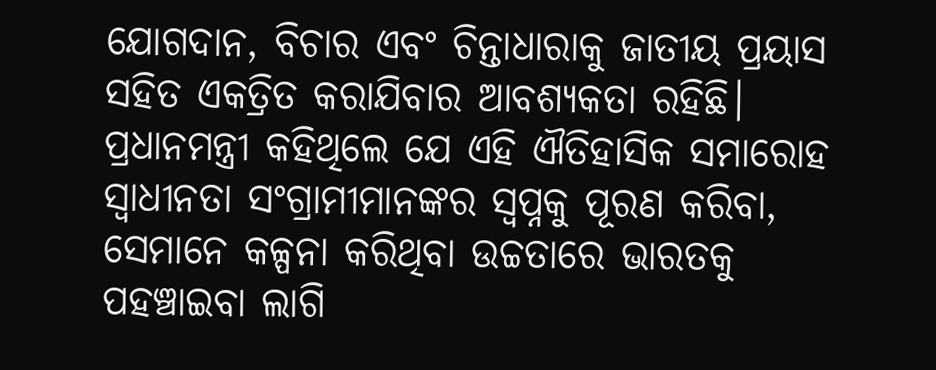ଯୋଗଦାନ, ବିଚାର ଏବଂ ଚିନ୍ତାଧାରାକୁ ଜାତୀୟ ପ୍ରୟାସ ସହିତ ଏକତ୍ରିତ କରାଯିବାର ଆବଶ୍ୟକତା ରହିଛି।
ପ୍ରଧାନମନ୍ତ୍ରୀ କହିଥିଲେ ଯେ ଏହି ଐତିହାସିକ ସମାରୋହ ସ୍ୱାଧୀନତା ସଂଗ୍ରାମୀମାନଙ୍କର ସ୍ୱପ୍ନକୁ ପୂରଣ କରିବା, ସେମାନେ କଳ୍ପନା କରିଥିବା ଉଚ୍ଚତାରେ ଭାରତକୁ ପହଞ୍ଚାଇବା ଲାଗି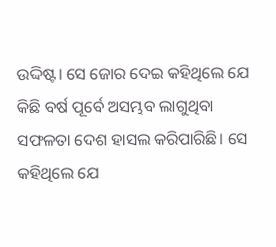ଉଦ୍ଦିଷ୍ଟ। ସେ ଜୋର ଦେଇ କହିଥିଲେ ଯେ କିଛି ବର୍ଷ ପୂର୍ବେ ଅସମ୍ଭବ ଲାଗୁଥିବା ସଫଳତା ଦେଶ ହାସଲ କରିପାରିଛି। ସେ କହିଥିଲେ ଯେ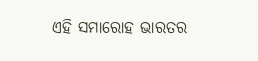ଏହି ସମାରୋହ ଭାରତର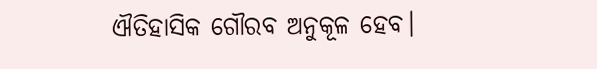ଐତିହାସିକ ଗୌରବ ଅନୁକୂଳ ହେବ।